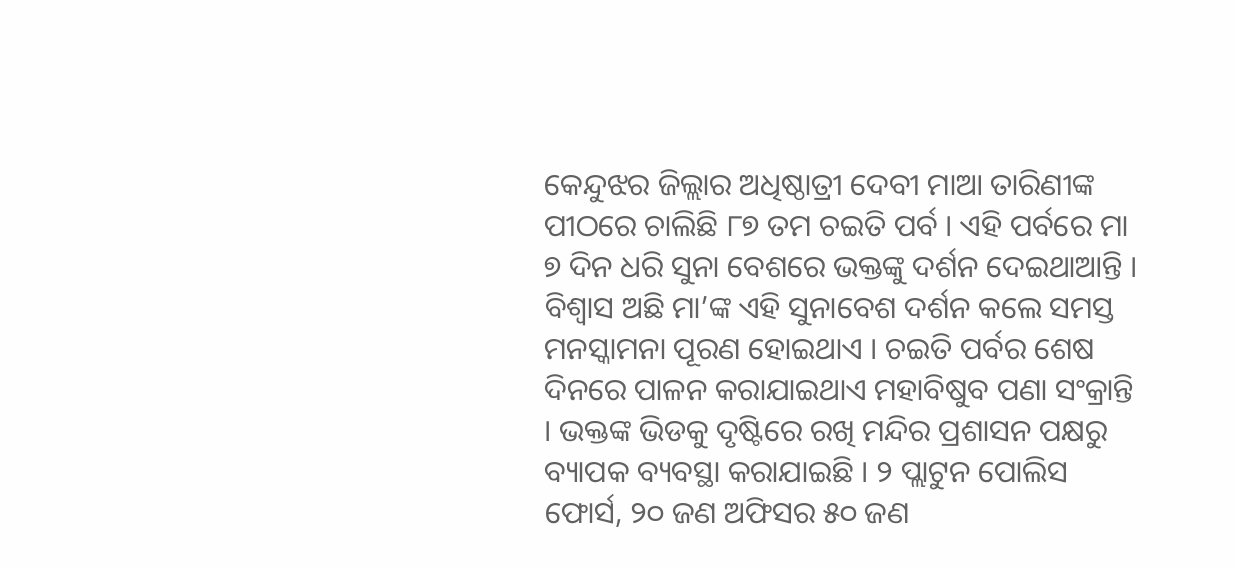କେନ୍ଦୁଝର ଜିଲ୍ଲାର ଅଧିଷ୍ଠାତ୍ରୀ ଦେବୀ ମାଆ ତାରିଣୀଙ୍କ ପୀଠରେ ଚାଲିଛି ୮୭ ତମ ଚଇତି ପର୍ବ । ଏହି ପର୍ବରେ ମା ୭ ଦିନ ଧରି ସୁନା ବେଶରେ ଭକ୍ତଙ୍କୁ ଦର୍ଶନ ଦେଇଥାଆନ୍ତି । ବିଶ୍ୱାସ ଅଛି ମା’ଙ୍କ ଏହି ସୁନାବେଶ ଦର୍ଶନ କଲେ ସମସ୍ତ ମନସ୍କାମନା ପୂରଣ ହୋଇଥାଏ । ଚଇତି ପର୍ବର ଶେଷ ଦିନରେ ପାଳନ କରାଯାଇଥାଏ ମହାବିଷୁବ ପଣା ସଂକ୍ରାନ୍ତି । ଭକ୍ତଙ୍କ ଭିଡକୁ ଦୃଷ୍ଟିରେ ରଖି ମନ୍ଦିର ପ୍ରଶାସନ ପକ୍ଷରୁ ବ୍ୟାପକ ବ୍ୟବସ୍ଥା କରାଯାଇଛି । ୨ ପ୍ଲାଟୁନ ପୋଲିସ ଫୋର୍ସ, ୨୦ ଜଣ ଅଫିସର ୫୦ ଜଣ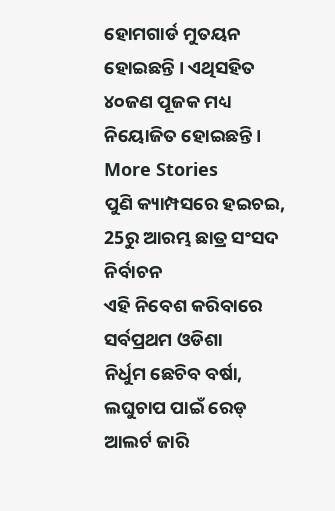ହୋମଗାର୍ଡ ମୁତୟନ ହୋଇଛନ୍ତି । ଏଥିସହିତ ୪୦ଜଣ ପୂଜକ ମଧ୍ୟ ନିୟୋଜିତ ହୋଇଛନ୍ତି ।
More Stories
ପୁଣି କ୍ୟାମ୍ପସରେ ହଇଚଇ, 25ରୁ ଆରମ୍ଭ ଛାତ୍ର ସଂସଦ ନିର୍ବାଚନ
ଏହି ନିବେଶ କରିବାରେ ସର୍ବପ୍ରଥମ ଓଡିଶା
ନିର୍ଧୁମ ଛେଚିବ ବର୍ଷା, ଲଘୁଚାପ ପାଇଁ ରେଡ୍ ଆଲର୍ଟ ଜାରି